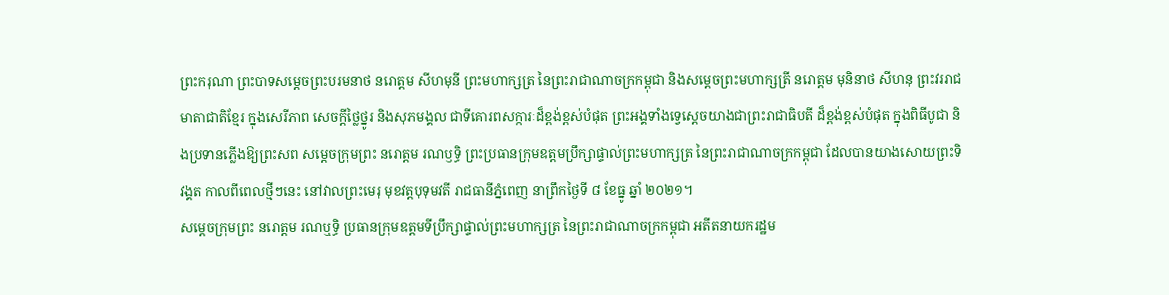ព្រះករុណា ព្រះបាទសម្តេចព្រះបរមនាថ នរោត្តម សីហមុនី ព្រះមហាក្សត្រ នៃព្រះរាជាណាចក្រកម្ពុជា និងសម្តេចព្រះមហាក្សត្រី នរោត្តម មុនិនាថ សីហនុ ព្រះវររាជមាតាជាតិខ្មែរ ក្នុងសេរីភាព សេចក្តីថ្លៃថ្នូរ និងសុភមង្គល ជាទីគោរពសក្ការៈដ៏ខ្ពង់ខ្ពស់បំផុត ព្រះអង្គទាំងទ្វេស្តេចយាងជាព្រះរាជាធិបតី ដ៏ខ្ពង់ខ្ពស់បំផុត ក្នុងពិធីបូជា និងប្រទានភ្លើងឱ្យព្រះសព សម្តេចក្រុមព្រះ នរោត្តម រណឫទ្ធិ ព្រះប្រធានក្រុមឧត្តមប្រឹក្សាផ្ទាល់ព្រះមហាក្សត្រ នៃព្រះរាជាណាចក្រកម្ពុជា ដែលបានយាងសោយព្រះទិវង្គត កាលពីពេលថ្មីៗនេះ នៅវាលព្រះមេរុ មុខវត្តបុទុមវតី រាជធានីភ្នំពេញ នាព្រឹកថ្ងៃទី ៨ ខែធ្នូ ឆ្នាំ ២០២១។
សម្តេចក្រុមព្រះ នរោត្តម រណឬទ្ធិ ប្រធានក្រុមឧត្តមទីប្រឹក្សាផ្ទាល់ព្រះមហាក្សត្រ នៃព្រះរាជាណាចក្រកម្ពុជា អតីតនាយករដ្ឋម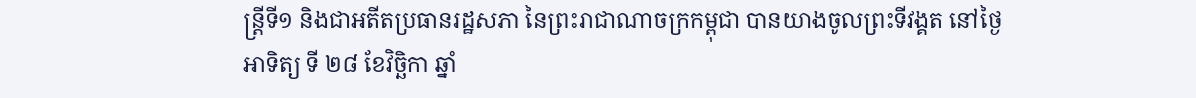ន្ត្រីទី១ និងជាអតីតប្រធានរដ្ឋសភា នៃព្រះរាជាណាចក្រកម្ពុជា បានយាងចូលព្រះទីវង្គត នៅថ្ងៃអាទិត្យ ទី ២៨ ខែវិច្ឆិកា ឆ្នាំ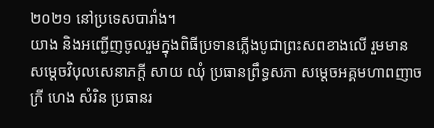២០២១ នៅប្រទេសបារាំង។
យាង និងអញ្ជើញចូលរួមក្នុងពិធីប្រទានភ្លើងបូជាព្រះសពខាងលើ រួមមាន សម្ដេចវិបុលសេនាភក្ដី សាយ ឈុំ ប្រធានព្រឹទ្ធសភា សម្ដេចអគ្គមហាពញាចក្រី ហេង សំរិន ប្រធានរ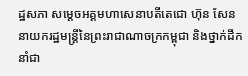ដ្ឋសភា សម្ដេចអគ្គមហាសេនាបតីតេជោ ហ៊ុន សែន នាយករដ្ឋមន្ត្រីនៃព្រះរាជាណាចក្រកម្ពុជា និងថ្នាក់ដឹកនាំជា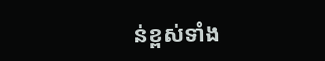ន់ខ្ពស់ទាំង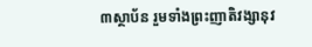៣ស្ថាប័ន រួមទាំងព្រះញាតិវង្សានុវ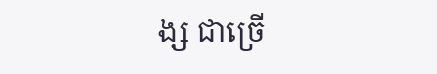ង្ស ជាច្រើ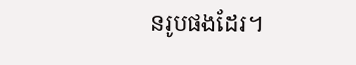នរូបផងដែរ។